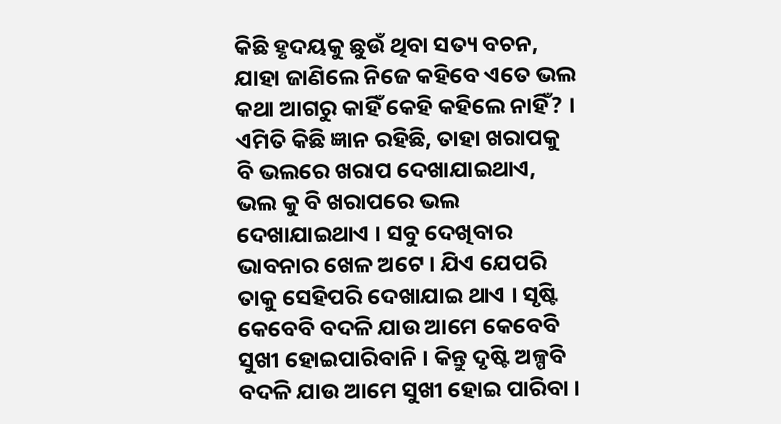କିଛି ହୃଦୟକୁ ଛୁଉଁ ଥିବା ସତ୍ୟ ବଚନ, ଯାହା ଜାଣିଲେ ନିଜେ କହିବେ ଏତେ ଭଲ କଥା ଆଗରୁ କାହିଁ କେହି କହିଲେ ନାହିଁ? । ଏମିତି କିଛି ଜ୍ଞାନ ରହିଛି, ତାହା ଖରାପକୁ ବି ଭଲରେ ଖରାପ ଦେଖାଯାଇଥାଏ, ଭଲ କୁ ବି ଖରାପରେ ଭଲ ଦେଖାଯାଇଥାଏ । ସବୁ ଦେଖିବାର ଭାବନାର ଖେଳ ଅଟେ । ଯିଏ ଯେପରି ତାକୁ ସେହିପରି ଦେଖାଯାଇ ଥାଏ । ସୃଷ୍ଟି କେବେବି ବଦଳି ଯାଉ ଆମେ କେବେବି ସୁଖୀ ହୋଇପାରିବାନି । କିନ୍ତୁ ଦୃଷ୍ଟି ଅଳ୍ପବି ବଦଳି ଯାଉ ଆମେ ସୁଖୀ ହୋଇ ପାରିବା ।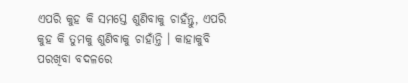ଏପରି କୁହ କି ସମସ୍ତେ ଶୁଣିବାକୁ ଚାହଁନ୍ତୁ, ଏପରି କୁହ କି ତୁମକୁ ଶୁଣିବାକୁ ଚାହାଁନ୍ତି । କାହାକୁବି ପରଖିବା ବଦଳରେ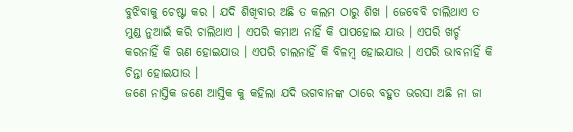ବୁଝିବାକୁ ଚେଷ୍ଟା କର । ଯଦି ଶିଖିବାର ଅଛି ତ କଲମ ଠାରୁ ଶିଖ । ଜେବେବି ଚାଲିଥାଏ ତ ମୁଣ୍ଡ ନୁଆଇଁ କରି ଚାଲିଥାଏ । ଏପରି କମାଅ ନାହିଁ କି ପାପହୋଇ ଯାଉ । ଏପରି ଖର୍ଚ୍ଚ କରନାହିଁ କି ଋଣ ହୋଇଯାଉ । ଏପରି ଚାଲନାହିଁ କି ବିଳମ୍ବ ହୋଇଯାଉ । ଏପରି ଭାବନାହିଁ କି ଚିନ୍ତା ହୋଇଯାଉ ।
ଜଣେ ନାସ୍ତିକ ଜଣେ ଆସ୍ତିକ କୁ କହିଲା ଯଦି ଭଗବାନଙ୍କ ଠାରେ ବହୁତ ଭରସା ଅଛି ନା ଜା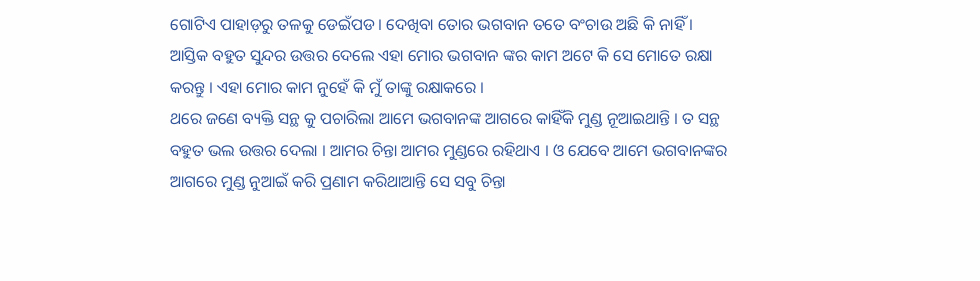ଗୋଟିଏ ପାହାଡ଼ରୁ ତଳକୁ ଡେଇଁପଡ । ଦେଖିବା ତୋର ଭଗବାନ ତତେ ବଂଚାଉ ଅଛି କି ନାହିଁ । ଆସ୍ତିକ ବହୁତ ସୁନ୍ଦର ଉତ୍ତର ଦେଲେ ଏହା ମୋର ଭଗବାନ ଙ୍କର କାମ ଅଟେ କି ସେ ମୋତେ ରକ୍ଷା କରନ୍ତୁ । ଏହା ମୋର କାମ ନୁହେଁ କି ମୁଁ ତାଙ୍କୁ ରକ୍ଷାକରେ ।
ଥରେ ଜଣେ ବ୍ୟକ୍ତି ସନ୍ଥ କୁ ପଚାରିଲା ଆମେ ଭଗବାନଙ୍କ ଆଗରେ କାହିଁକି ମୁଣ୍ଡ ନୂଆଇଥାନ୍ତି । ତ ସନ୍ଥ ବହୁତ ଭଲ ଉତ୍ତର ଦେଲା । ଆମର ଚିନ୍ତା ଆମର ମୁଣ୍ଡରେ ରହିଥାଏ । ଓ ଯେବେ ଆମେ ଭଗବାନଙ୍କର ଆଗରେ ମୁଣ୍ଡ ନୁଆଇଁ କରି ପ୍ରଣାମ କରିଥାଆନ୍ତି ସେ ସବୁ ଚିନ୍ତା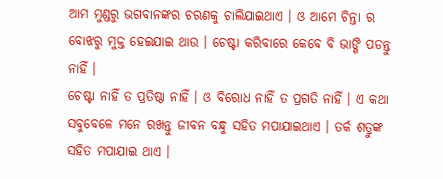ଆମ ମୁଣ୍ଡରୁ ଭଗବାନଙ୍କର ଚରଣକୁ ଚାଲିଯାଇଥାଏ । ଓ ଆମେ ଚିନ୍ତା ର ବୋଝରୁ ମୁକ୍ତ ହେଇଯାଇ ଥାଉ । ଚେଷ୍ଟା କରିବାରେ କେବେ ବି ଭାଙ୍ଗି ପଡନ୍ତୁ ନାହିଁ ।
ଚେଷ୍ଟା ନାହିଁ ତ ପ୍ରତିଷ୍ଠା ନାହିଁ । ଓ ବିରୋଧ ନାହିଁ ତ ପ୍ରଗତି ନାହିଁ । ଏ କଥା ସବୁବେଳେ ମନେ ରଖନ୍ତୁ ଜୀବନ ବନ୍ଧୁ ସହିତ ମପାଯାଇଥାଏ । ତର୍କ ଶତ୍ରୁଙ୍କ ସହିତ ମପାଯାଇ ଥାଏ ।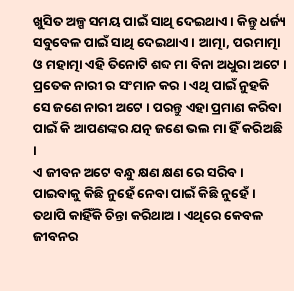ଖୁସିତ ଅଳ୍ପ ସମୟ ପାଇଁ ସାଥି ଦେଇଥାଏ । କିନ୍ତୁ ଧର୍ଜ୍ୟ ସବୁବେଳ ପାଇଁ ସାଥି ଦେଇଥାଏ । ଆତ୍ମା, ପରମାତ୍ମା ଓ ମହାତ୍ମା ଏହି ତିନୋଟି ଶବ୍ଦ ମା ବିନା ଅଧୁରା ଅଟେ । ପ୍ରତେକ ନାରୀ ର ସଂମାନ କର । ଏଥି ପାଇଁ ନୁହକି ସେ ଜଣେ ନାରୀ ଅଟେ । ପରନ୍ତୁ ଏହା ପ୍ରମାଣ କରିବା ପାଇଁ କି ଆପଣଙ୍କର ଯତ୍ନ ଜଣେ ଭଲ ମା ହିଁ କରିଅଛି ।
ଏ ଜୀବନ ଅଟେ ବନ୍ଧୁ କ୍ଷଣ କ୍ଷଣ ରେ ସରିବ । ପାଇବାକୁ କିଛି ନୁହେଁ ନେବା ପାଇଁ କିଛି ନୁହେଁ । ତଥାପି କାହିଁକି ଚିନ୍ତା କରିଥାଅ । ଏଥିରେ କେବଳ ଜୀବନର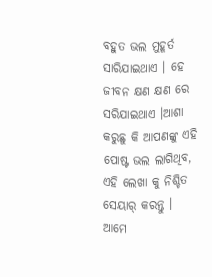ବହୁତ ଭଲ ମୁହୂର୍ତ ସାରିଯାଇଥାଏ । ହେ ଜୀବନ କ୍ଷଣ କ୍ଷଣ ରେ ସରିଯାଇଥାଏ ।ଆଶା କରୁଛୁ କି ଆପଣଙ୍କୁ ଏହି ପୋଷ୍ଟ ଭଲ ଲାଗିଥିବ, ଏହି ଲେଖା କୁ ନିଶ୍ଚିତ ସେୟାର୍ କରନ୍ତୁ । ଆମେ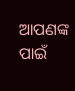ଆପଣଙ୍କ ପାଇଁ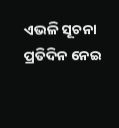ଏଭଳି ସୂଚନା ପ୍ରତିଦିନ ନେଇ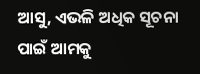ଆସୁ, ଏଭଳି ଅଧିକ ସୂଚନା ପାଇଁ ଆମକୁ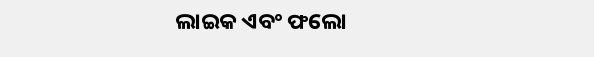ଲାଇକ ଏବଂ ଫଲୋ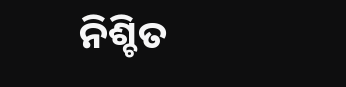ନିଶ୍ଚିତ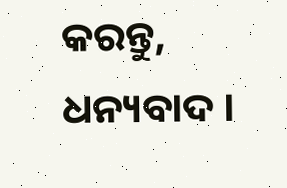କରନ୍ତୁ, ଧନ୍ୟବାଦ ।